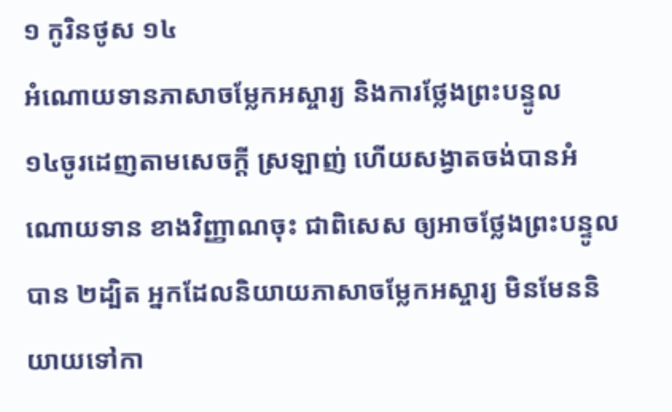១ កូរិនថូស ១៤
អំណោយទានភាសាចម្លែកអស្ចារ្យ និងការថ្លែងព្រះបន្ទូល
១៤ចូរដេញតាមសេចក្ដី ស្រឡាញ់ ហើយសង្វាតចង់បានអំណោយទាន ខាងវិញ្ញាណចុះ ជាពិសេស ឲ្យអាចថ្លែងព្រះបន្ទូលបាន ២ដ្បិត អ្នកដែលនិយាយភាសាចម្លែកអស្ចារ្យ មិនមែននិយាយទៅកា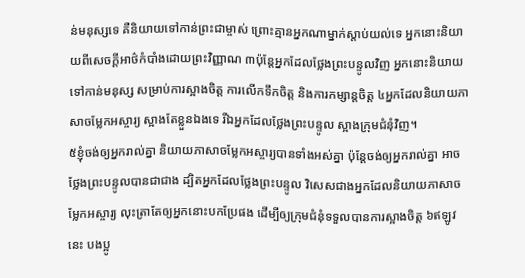ន់មនុស្សទេ គឺនិយាយទៅកាន់ព្រះជាម្ចាស់ ព្រោះគ្មានអ្នកណាម្នាក់ស្ដាប់យល់ទេ អ្នកនោះនិយាយពីសេចក្ដីអាថ៌កំបាំងដោយព្រះវិញ្ញាណ ៣ប៉ុន្ដែអ្នកដែលថ្លែងព្រះបន្ទូលវិញ អ្នកនោះនិយាយទៅកាន់មនុស្ស សម្រាប់ការស្អាងចិត្ដ ការលើកទឹកចិត្ត និងការកម្សាន្តចិត្ត ៤អ្នកដែលនិយាយភាសាចម្លែកអស្ចារ្យ ស្អាងតែខ្លួនឯងទេ រីឯអ្នកដែលថ្លែងព្រះបន្ទូល ស្អាងក្រុមជំនុំវិញ។
៥ខ្ញុំចង់ឲ្យអ្នករាល់គ្នា និយាយភាសាចម្លែកអស្ចារ្យបានទាំងអស់គ្នា ប៉ុន្ដែចង់ឲ្យអ្នករាល់គ្នា អាចថ្លែងព្រះបន្ទូលបានជាជាង ដ្បិតអ្នកដែលថ្លែងព្រះបន្ទូល វិសេសជាងអ្នកដែលនិយាយភាសាចម្លែកអស្ចារ្យ លុះត្រាតែឲ្យអ្នកនោះបកប្រែផង ដើម្បីឲ្យក្រុមជំនុំទទួលបានការស្អាងចិត្ត ៦ឥឡូវនេះ បងប្អូ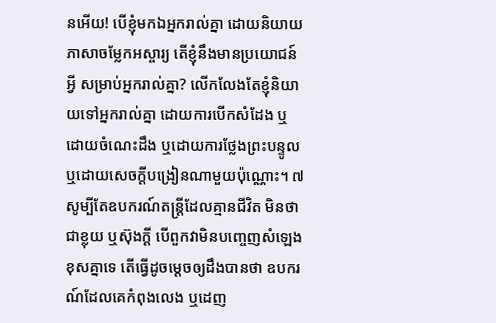នអើយ! បើខ្ញុំមកឯអ្នករាល់គ្នា ដោយនិយាយភាសាចម្លែកអស្ចារ្យ តើខ្ញុំនឹងមានប្រយោជន៍អ្វី សម្រាប់អ្នករាល់គ្នា? លើកលែងតែខ្ញុំនិយាយទៅអ្នករាល់គ្នា ដោយការបើកសំដែង ឬដោយចំណេះដឹង ឬដោយការថ្លែងព្រះបន្ទូល ឬដោយសេចក្ដីបង្រៀនណាមួយប៉ុណ្ណោះ។ ៧សូម្បីតែឧបករណ៍តន្ដ្រីដែលគ្មានជីវិត មិនថាជាខ្លុយ ឬស៊ុងក្ដី បើពួកវាមិនបញ្ចេញសំឡេងខុសគ្នាទេ តើធ្វើដូចម្ដេចឲ្យដឹងបានថា ឧបករណ៍ដែលគេកំពុងលេង ឬដេញ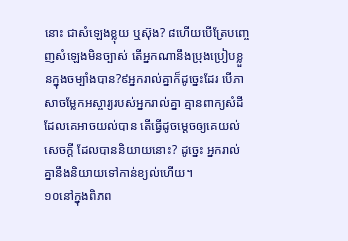នោះ ជាសំឡេងខ្លុយ ឬស៊ុង? ៨ហើយបើត្រែបញ្ចេញសំឡេងមិនច្បាស់ តើអ្នកណានឹងប្រុងប្រៀបខ្លួនក្នុងចម្បាំងបាន?៩អ្នករាល់គ្នាក៏ដូច្នេះដែរ បើភាសាចម្លែកអស្ចារ្យរបស់អ្នករាល់គ្នា គ្មានពាក្យសំដីដែលគេអាចយល់បាន តើធ្វើដូចម្តេចឲ្យគេយល់សេចក្ដី ដែលបាននិយាយនោះ? ដូច្នេះ អ្នករាល់គ្នានឹងនិយាយទៅកាន់ខ្យល់ហើយ។
១០នៅក្នុងពិភព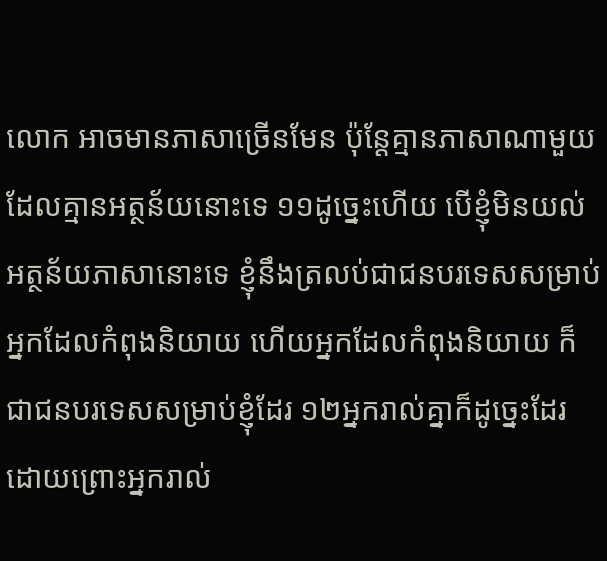លោក អាចមានភាសាច្រើនមែន ប៉ុន្ដែគ្មានភាសាណាមួយដែលគ្មានអត្ថន័យនោះទេ ១១ដូច្នេះហើយ បើខ្ញុំមិនយល់អត្ថន័យភាសានោះទេ ខ្ញុំនឹងត្រលប់ជាជនបរទេសសម្រាប់អ្នកដែលកំពុងនិយាយ ហើយអ្នកដែលកំពុងនិយាយ ក៏ជាជនបរទេសសម្រាប់ខ្ញុំដែរ ១២អ្នករាល់គ្នាក៏ដូច្នេះដែរ ដោយព្រោះអ្នករាល់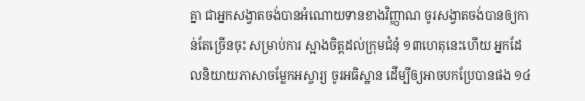គ្នា ជាអ្នកសង្វាតចង់បានអំណោយទានខាងវិញ្ញាណ ចូរសង្វាតចង់បានឲ្យកាន់តែច្រើនចុះ សម្រាប់ការ ស្អាងចិត្តដល់ក្រុមជំនុំ ១៣ហេតុនេះហើយ អ្នកដែលនិយាយភាសាចម្លែកអស្ចារ្យ ចូរអធិស្ឋាន ដើម្បីឲ្យអាចបកប្រែបានផង ១៤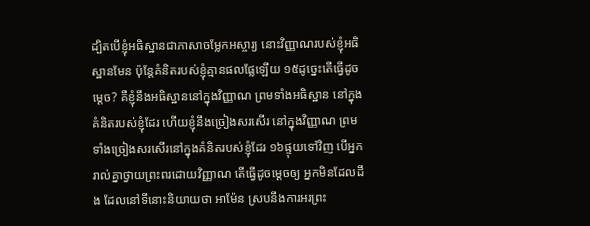ដ្បិតបើខ្ញុំអធិស្ឋានជាភាសាចម្លែកអស្ចារ្យ នោះវិញ្ញាណរបស់ខ្ញុំអធិស្ឋានមែន ប៉ុន្ដែគំនិតរបស់ខ្ញុំគ្មានផលផ្លែឡើយ ១៥ដូច្នេះតើធ្វើដូចម្ដេច? គឺខ្ញុំនឹងអធិស្ឋាននៅក្នុងវិញ្ញាណ ព្រមទាំងអធិស្ឋាន នៅក្នុងគំនិតរបស់ខ្ញុំដែរ ហើយខ្ញុំនឹងច្រៀងសរសើរ នៅក្នុងវិញ្ញាណ ព្រមទាំងច្រៀងសរសើរនៅក្នុងគំនិតរបស់ខ្ញុំដែរ ១៦ផ្ទុយទៅវិញ បើអ្នករាល់គ្នាថ្វាយព្រះពរដោយវិញ្ញាណ តើធ្វើដូចម្ដេចឲ្យ អ្នកមិនដែលដឹង ដែលនៅទីនោះនិយាយថា អាម៉ែន ស្របនឹងការអរព្រះ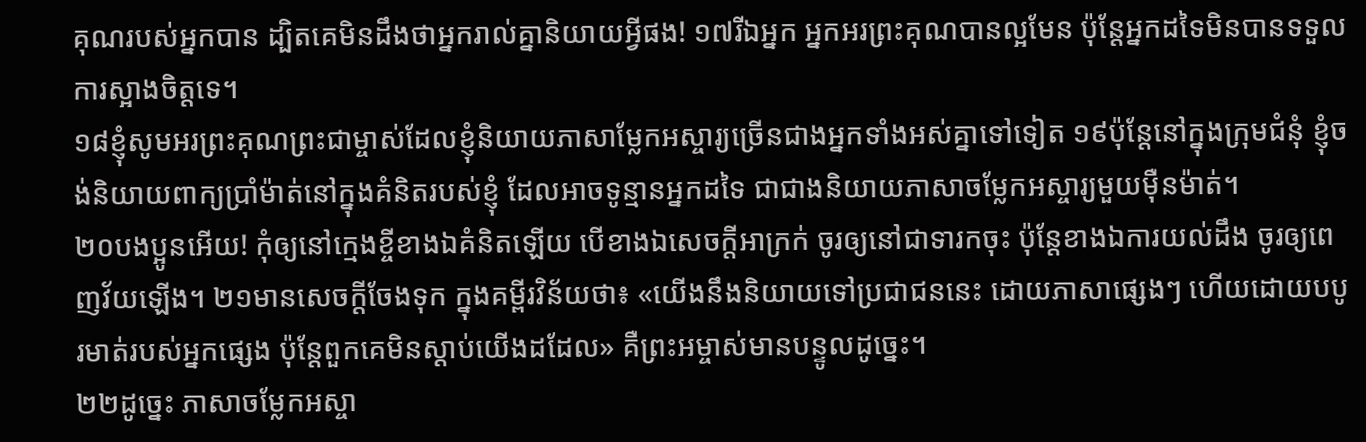គុណរបស់អ្នកបាន ដ្បិតគេមិនដឹងថាអ្នករាល់គ្នានិយាយអ្វីផង! ១៧រីឯអ្នក អ្នកអរព្រះគុណបានល្អមែន ប៉ុន្ដែអ្នកដទៃមិនបានទទួលការស្អាងចិត្តទេ។
១៨ខ្ញុំសូមអរព្រះគុណព្រះជាម្ចាស់ដែលខ្ញុំនិយាយភាសាម្លែកអស្ចារ្យច្រើនជាងអ្នកទាំងអស់គ្នាទៅទៀត ១៩ប៉ុន្ដែនៅក្នុងក្រុមជំនុំ ខ្ញុំចង់និយាយពាក្យប្រាំម៉ាត់នៅក្នុងគំនិតរបស់ខ្ញុំ ដែលអាចទូន្មានអ្នកដទៃ ជាជាងនិយាយភាសាចម្លែកអស្ចារ្យមួយម៉ឺនម៉ាត់។
២០បងប្អូនអើយ! កុំឲ្យនៅក្មេងខ្ចីខាងឯគំនិតឡើយ បើខាងឯសេចក្ដីអាក្រក់ ចូរឲ្យនៅជាទារកចុះ ប៉ុន្ដែខាងឯការយល់ដឹង ចូរឲ្យពេញវ័យឡើង។ ២១មានសេចក្ដីចែងទុក ក្នុងគម្ពីរវិន័យថា៖ «យើងនឹងនិយាយទៅប្រជាជននេះ ដោយភាសាផ្សេងៗ ហើយដោយបបូរមាត់របស់អ្នកផ្សេង ប៉ុន្ដែពួកគេមិនស្ដាប់យើងដដែល» គឺព្រះអម្ចាស់មានបន្ទូលដូច្នេះ។
២២ដូច្នេះ ភាសាចម្លែកអស្ចា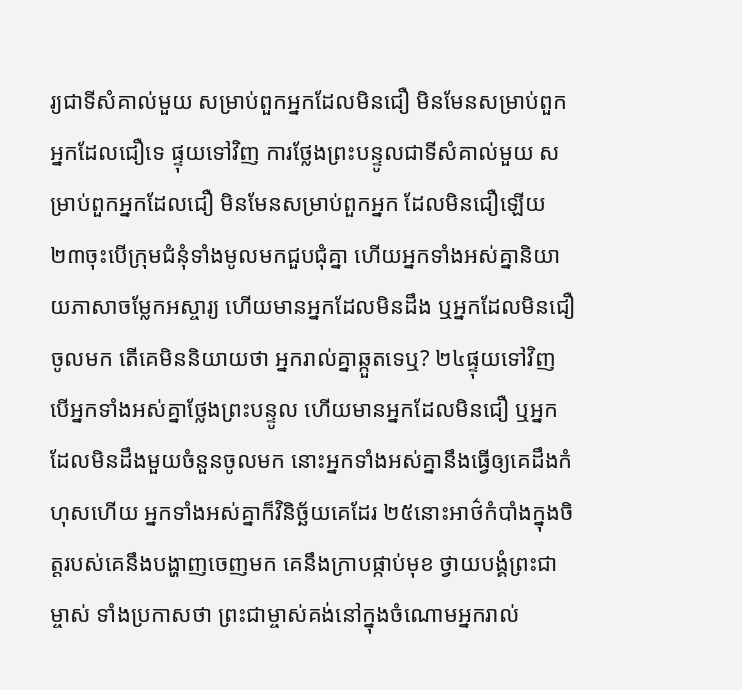រ្យជាទីសំគាល់មួយ សម្រាប់ពួកអ្នកដែលមិនជឿ មិនមែនសម្រាប់ពួកអ្នកដែលជឿទេ ផ្ទុយទៅវិញ ការថ្លែងព្រះបន្ទូលជាទីសំគាល់មួយ សម្រាប់ពួកអ្នកដែលជឿ មិនមែនសម្រាប់ពួកអ្នក ដែលមិនជឿឡើយ ២៣ចុះបើក្រុមជំនុំទាំងមូលមកជួបជុំគ្នា ហើយអ្នកទាំងអស់គ្នានិយាយភាសាចម្លែកអស្ចារ្យ ហើយមានអ្នកដែលមិនដឹង ឬអ្នកដែលមិនជឿចូលមក តើគេមិននិយាយថា អ្នករាល់គ្នាឆ្កួតទេឬ? ២៤ផ្ទុយទៅវិញ បើអ្នកទាំងអស់គ្នាថ្លែងព្រះបន្ទូល ហើយមានអ្នកដែលមិនជឿ ឬអ្នកដែលមិនដឹងមួយចំនួនចូលមក នោះអ្នកទាំងអស់គ្នានឹងធ្វើឲ្យគេដឹងកំហុសហើយ អ្នកទាំងអស់គ្នាក៏វិនិច្ឆ័យគេដែរ ២៥នោះអាថ៌កំបាំងក្នុងចិត្តរបស់គេនឹងបង្ហាញចេញមក គេនឹងក្រាបផ្កាប់មុខ ថ្វាយបង្គំព្រះជាម្ចាស់ ទាំងប្រកាសថា ព្រះជាម្ចាស់គង់នៅក្នុងចំណោមអ្នករាល់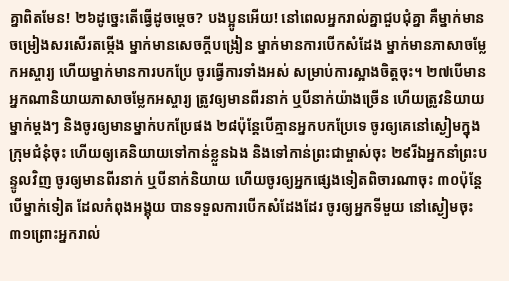គ្នាពិតមែន! ២៦ដូច្នេះតើធ្វើដូចម្តេច? បងប្អូនអើយ! នៅពេលអ្នករាល់គ្នាជួបជុំគ្នា គឺម្នាក់មានចម្រៀងសរសើរតម្កើង ម្នាក់មានសេចក្ដីបង្រៀន ម្នាក់មានការបើកសំដែង ម្នាក់មានភាសាចម្លែកអស្ចារ្យ ហើយម្នាក់មានការបកប្រែ ចូរធ្វើការទាំងអស់ សម្រាប់ការស្អាងចិត្តចុះ។ ២៧បើមានអ្នកណានិយាយភាសាចម្លែកអស្ចារ្យ ត្រូវឲ្យមានពីរនាក់ ឬបីនាក់យ៉ាងច្រើន ហើយត្រូវនិយាយម្នាក់ម្ដងៗ និងចូរឲ្យមានម្នាក់បកប្រែផង ២៨ប៉ុន្ដែបើគ្មានអ្នកបកប្រែទេ ចូរឲ្យគេនៅស្ងៀមក្នុងក្រុមជំនុំចុះ ហើយឲ្យគេនិយាយទៅកាន់ខ្លួនឯង និងទៅកាន់ព្រះជាម្ចាស់ចុះ ២៩រីឯអ្នកនាំព្រះបន្ទូលវិញ ចូរឲ្យមានពីរនាក់ ឬបីនាក់និយាយ ហើយចូរឲ្យអ្នកផ្សេងទៀតពិចារណាចុះ ៣០ប៉ុន្ដែបើម្នាក់ទៀត ដែលកំពុងអង្គុយ បានទទួលការបើកសំដែងដែរ ចូរឲ្យអ្នកទីមួយ នៅស្ងៀមចុះ ៣១ព្រោះអ្នករាល់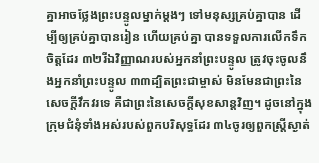គ្នាអាចថ្លែងព្រះបន្ទូលម្នាក់ម្តងៗ ទៅមនុស្សគ្រប់គ្នាបាន ដើម្បីឲ្យគ្រប់គ្នាបានរៀន ហើយគ្រប់គ្នា បានទទួលការលើកទឹកចិត្តដែរ ៣២រីឯវិញ្ញាណរបស់អ្នកនាំព្រះបន្ទូល ត្រូវចុះចូលនឹងអ្នកនាំព្រះបន្ទូល ៣៣ដ្បិតព្រះជាម្ចាស់ មិនមែនជាព្រះនៃសេចក្ដីវឹកវរទេ គឺជាព្រះនៃសេចក្ដីសុខសាន្តវិញ។ ដូចនៅក្នុងក្រុមជំនុំទាំងអស់របស់ពួកបរិសុទ្ធដែរ ៣៤ចូរឲ្យពួកស្រ្តីស្ងាត់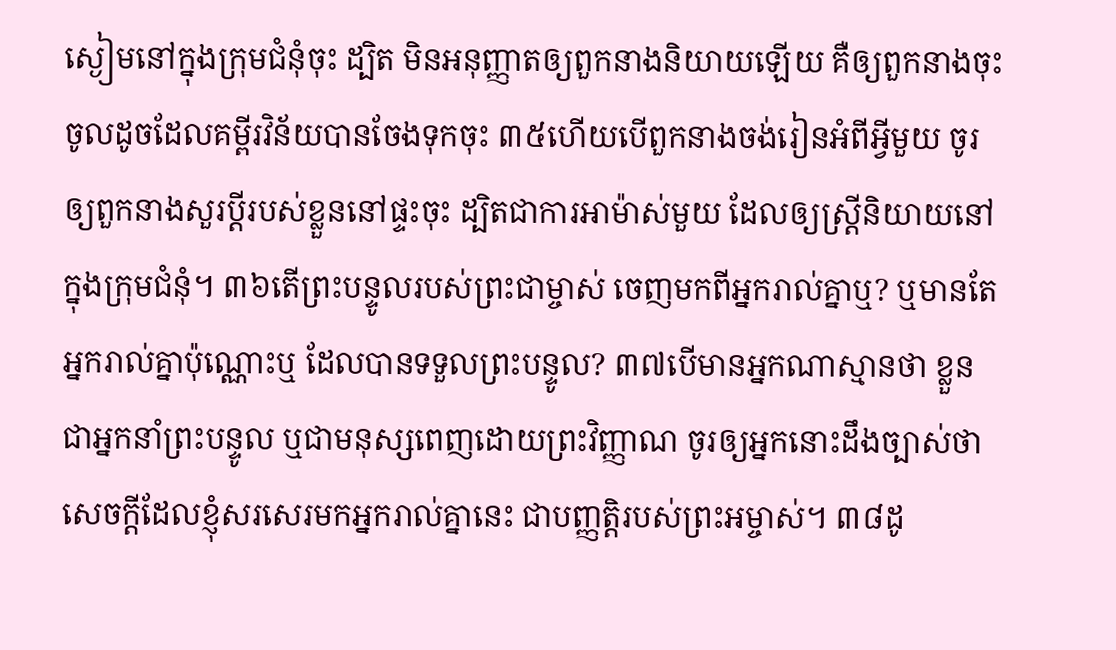ស្ងៀមនៅក្នុងក្រុមជំនុំចុះ ដ្បិត មិនអនុញ្ញាតឲ្យពួកនាងនិយាយឡើយ គឺឲ្យពួកនាងចុះចូលដូចដែលគម្ពីរវិន័យបានចែងទុកចុះ ៣៥ហើយបើពួកនាងចង់រៀនអំពីអ្វីមួយ ចូរឲ្យពួកនាងសួរប្តីរបស់ខ្លួននៅផ្ទះចុះ ដ្បិតជាការអាម៉ាស់មួយ ដែលឲ្យស្ត្រីនិយាយនៅក្នុងក្រុមជំនុំ។ ៣៦តើព្រះបន្ទូលរបស់ព្រះជាម្ចាស់ ចេញមកពីអ្នករាល់គ្នាឬ? ឬមានតែអ្នករាល់គ្នាប៉ុណ្ណោះឬ ដែលបានទទួលព្រះបន្ទូល? ៣៧បើមានអ្នកណាស្មានថា ខ្លួនជាអ្នកនាំព្រះបន្ទូល ឬជាមនុស្សពេញដោយព្រះវិញ្ញាណ ចូរឲ្យអ្នកនោះដឹងច្បាស់ថា សេចក្ដីដែលខ្ញុំសរសេរមកអ្នករាល់គ្នានេះ ជាបញ្ញត្តិរបស់ព្រះអម្ចាស់។ ៣៨ដូ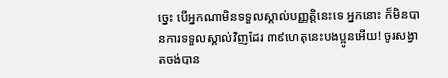ច្នេះ បើអ្នកណាមិនទទួលស្គាល់បញ្ញត្តិនេះទេ អ្នកនោះ ក៏មិនបានការទទួលស្គាល់វិញដែរ ៣៩ហេតុនេះបងប្អូនអើយ! ចូរសង្វាតចង់បាន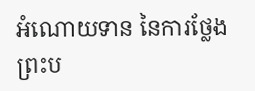អំណោយទាន នៃការថ្លែងព្រះប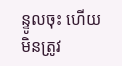ន្ទូលចុះ ហើយមិនត្រូវ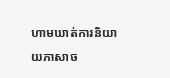ហាមឃាត់ការនិយាយភាសាច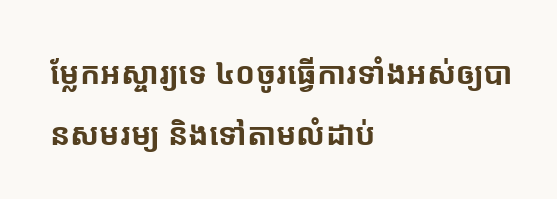ម្លែកអស្ចារ្យទេ ៤០ចូរធ្វើការទាំងអស់ឲ្យបានសមរម្យ និងទៅតាមលំដាប់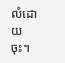លំដោយចុះ។